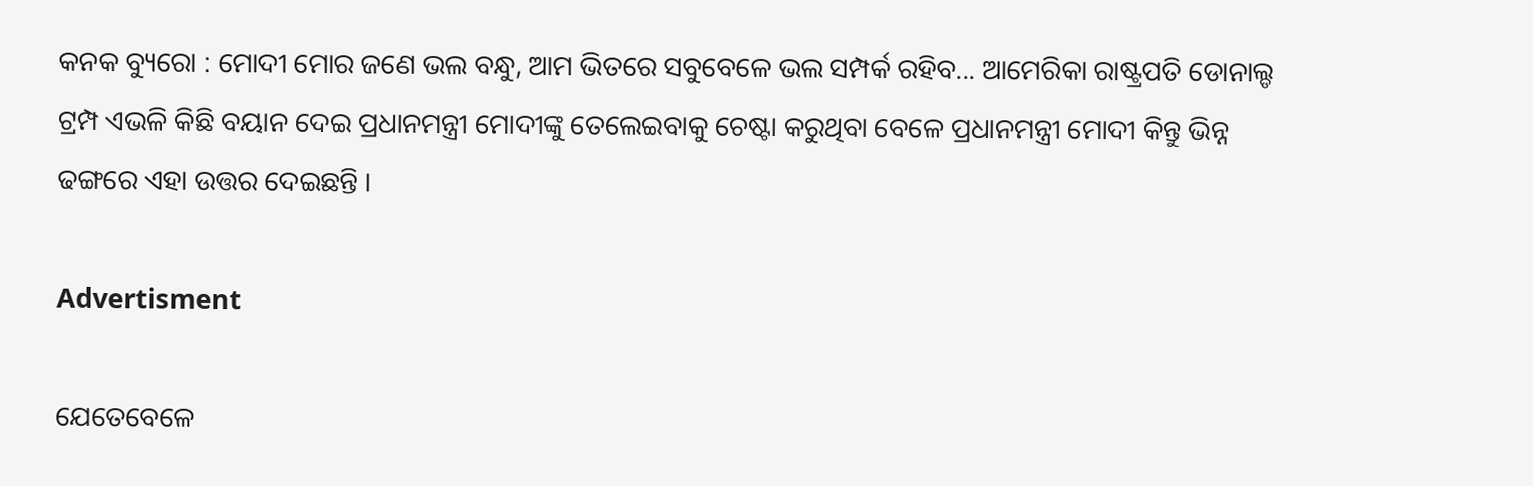କନକ ବ୍ୟୁରୋ : ମୋଦୀ ମୋର ଜଣେ ଭଲ ବନ୍ଧୁ, ଆମ ଭିତରେ ସବୁବେଳେ ଭଲ ସମ୍ପର୍କ ରହିବ... ଆମେରିକା ରାଷ୍ଟ୍ରପତି ଡୋନାଲ୍ଡ ଟ୍ରମ୍ପ ଏଭଳି କିଛି ବୟାନ ଦେଇ ପ୍ରଧାନମନ୍ତ୍ରୀ ମୋଦୀଙ୍କୁ ତେଲେଇବାକୁ ଚେଷ୍ଟା କରୁଥିବା ବେଳେ ପ୍ରଧାନମନ୍ତ୍ରୀ ମୋଦୀ କିନ୍ତୁ ଭିନ୍ନ ଢଙ୍ଗରେ ଏହା ଉତ୍ତର ଦେଇଛନ୍ତି ।

Advertisment

ଯେତେବେଳେ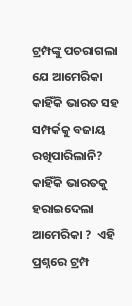ଟ୍ରମ୍ପଙ୍କୁ ପଚରାଗଲା ଯେ ଆମେରିକା କାହିଁକି ଭାରତ ସହ ସମ୍ପର୍କକୁ ବଜାୟ ରଖିପାରିଲାନି? କାହିଁକି ଭାରତକୁ ହରାଇଦେଲା ଆମେରିକା ?  ଏହି ପ୍ରଶ୍ନରେ ଟ୍ରମ୍ପ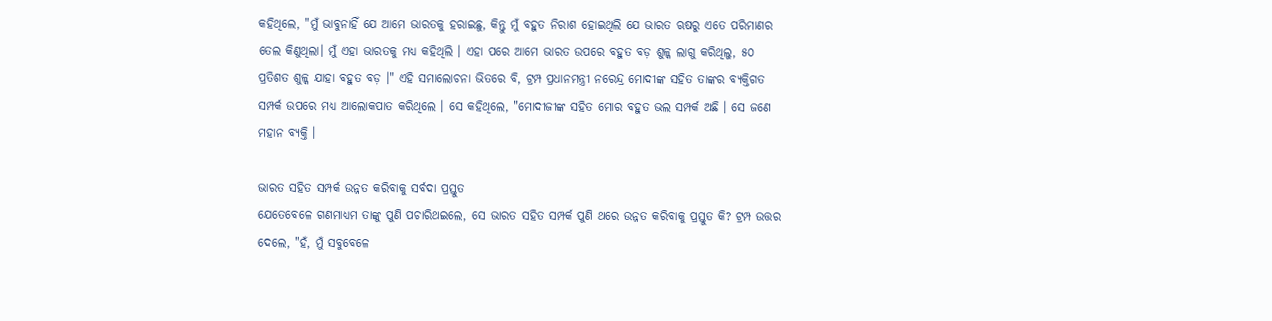କହିଥିଲେ, "ମୁଁ ଭାବୁନାହିଁ ଯେ ଆମେ ଭାରତକୁ ହରାଇଛୁ, କିନ୍ତୁ ମୁଁ ବହୁତ ନିରାଶ ହୋଇଥିଲି ଯେ ଭାରତ ଋଷରୁ ଏତେ ପରିମାଣର ତେଲ କିଣୁଥିଲା। ମୁଁ ଏହା ଭାରତକୁ ମଧ୍ୟ କହିଥିଲି । ଏହା ପରେ ଆମେ ଭାରତ ଉପରେ ବହୁତ ବଡ଼ ଶୁଳ୍କ ଲାଗୁ କରିଥିଲୁ, ୫୦ ପ୍ରତିଶତ ଶୁଳ୍କ ଯାହା ବହୁତ ବଡ଼ ।" ଏହି ସମାଲୋଚନା ଭିତରେ ବି, ଟ୍ରମ୍ପ ପ୍ରଧାନମନ୍ତ୍ରୀ ନରେନ୍ଦ୍ର ମୋଦୀଙ୍କ ସହିତ ତାଙ୍କର ବ୍ୟକ୍ତିଗତ ସମ୍ପର୍କ ଉପରେ ମଧ୍ୟ ଆଲୋକପାତ କରିଥିଲେ । ସେ କହିଥିଲେ, "ମୋଦୀଜୀଙ୍କ ସହିତ ମୋର ବହୁତ ଭଲ ସମ୍ପର୍କ ଅଛି । ସେ ଜଣେ ମହାନ ବ୍ୟକ୍ତି ।

ଭାରତ ସହିତ ସମ୍ପର୍କ ଉନ୍ନତ କରିବାକୁ ସର୍ବଦା ପ୍ରସ୍ତୁତ
ଯେତେବେଳେ ଗଣମାଧ୍ୟମ ତାଙ୍କୁ ପୁଣି ପଚାରିଥଇଲେ, ସେ ଭାରତ ସହିତ ସମ୍ପର୍କ ପୁଣି ଥରେ ଉନ୍ନତ କରିବାକୁ ପ୍ରସ୍ତୁତ କି? ଟ୍ରମ୍ପ ଉତ୍ତର ଦେଲେ, "ହଁ, ମୁଁ ସବୁବେଳେ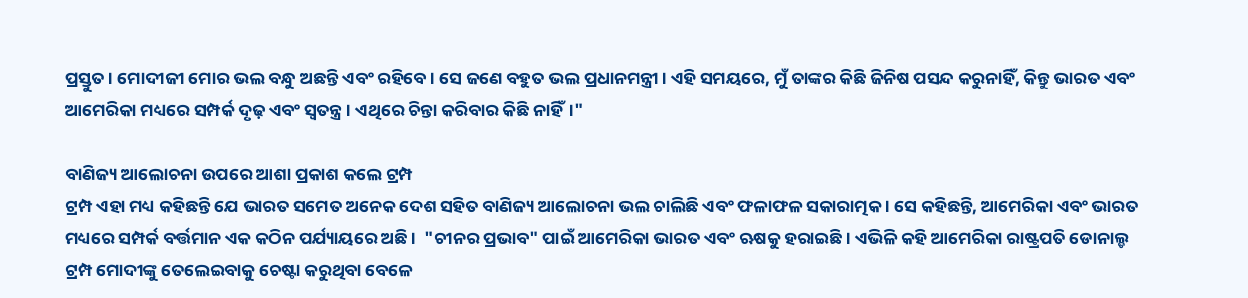ପ୍ରସ୍ତୁତ । ମୋଦୀଜୀ ମୋର ଭଲ ବନ୍ଧୁ ଅଛନ୍ତି ଏବଂ ରହିବେ । ସେ ଜଣେ ବହୁତ ଭଲ ପ୍ରଧାନମନ୍ତ୍ରୀ। ଏହି ସମୟରେ, ମୁଁ ତାଙ୍କର କିଛି ଜିନିଷ ପସନ୍ଦ କରୁନାହିଁ, କିନ୍ତୁ ଭାରତ ଏବଂ ଆମେରିକା ମଧ୍ୟରେ ସମ୍ପର୍କ ଦୃଢ଼ ଏବଂ ସ୍ୱତନ୍ତ୍ର । ଏଥିରେ ଚିନ୍ତା କରିବାର କିଛି ନାହିଁ।"

ବାଣିଜ୍ୟ ଆଲୋଚନା ଉପରେ ଆଶା ପ୍ରକାଶ କଲେ ଟ୍ରମ୍ପ
ଟ୍ରମ୍ପ ଏହା ମଧ୍ୟ କହିଛନ୍ତି ଯେ ଭାରତ ସମେତ ଅନେକ ଦେଶ ସହିତ ବାଣିଜ୍ୟ ଆଲୋଚନା ଭଲ ଚାଲିଛି ଏବଂ ଫଳାଫଳ ସକାରାତ୍ମକ । ସେ କହିଛନ୍ତି, ଆମେରିକା ଏବଂ ଭାରତ ମଧ୍ୟରେ ସମ୍ପର୍କ ବର୍ତ୍ତମାନ ଏକ କଠିନ ପର୍ଯ୍ୟାୟରେ ଅଛି ।  "ଚୀନର ପ୍ରଭାବ" ପାଇଁ ଆମେରିକା ଭାରତ ଏବଂ ଋଷକୁ ହରାଇଛି । ଏଭିଳି କହି ଆମେରିକା ରାଷ୍ଟ୍ରପତି ଡୋନାଲ୍ଡ ଟ୍ରମ୍ପ ମୋଦୀଙ୍କୁ ତେଲେଇବାକୁ ଚେଷ୍ଟା କରୁଥିବା ବେଳେ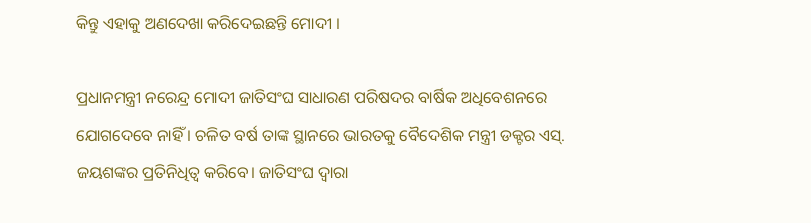କିନ୍ତୁ ଏହାକୁ ଅଣଦେଖା କରିଦେଇଛନ୍ତି ମୋଦୀ ।

ପ୍ରଧାନମନ୍ତ୍ରୀ ନରେନ୍ଦ୍ର ମୋଦୀ ଜାତିସଂଘ ସାଧାରଣ ପରିଷଦର ବାର୍ଷିକ ଅଧିବେଶନରେ ଯୋଗଦେବେ ନାହିଁ । ଚଳିତ ବର୍ଷ ତାଙ୍କ ସ୍ଥାନରେ ଭାରତକୁ ବୈଦେଶିକ ମନ୍ତ୍ରୀ ଡକ୍ଟର ଏସ୍. ଜୟଶଙ୍କର ପ୍ରତିନିଧିତ୍ୱ କରିବେ। ଜାତିସଂଘ ଦ୍ୱାରା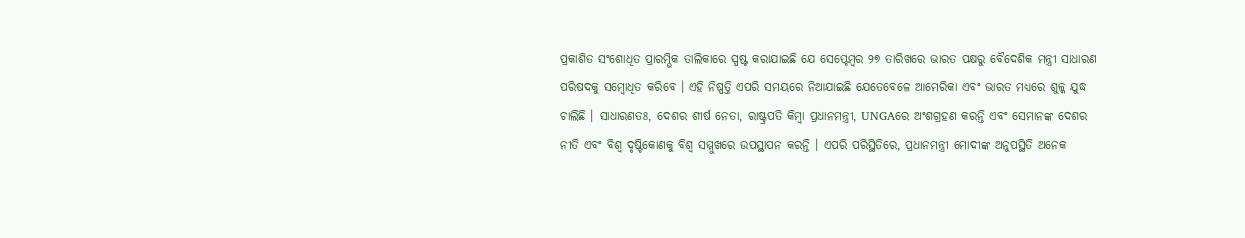ପ୍ରକାଶିତ ସଂଶୋଧିତ ପ୍ରାରମ୍ଭିକ ତାଲିକାରେ ସ୍ପଷ୍ଟ କରାଯାଇଛି ଯେ ସେପ୍ଟେମ୍ବର ୨୭ ତାରିଖରେ ଭାରତ ପକ୍ଷରୁ ବୈଦେଶିକ ମନ୍ତ୍ରୀ ସାଧାରଣ ପରିଷଦକୁ ସମ୍ବୋଧିତ କରିବେ । ଏହି ନିଷ୍ପତ୍ତି ଏପରି ସମୟରେ ନିଆଯାଇଛି ଯେତେବେଳେ ଆମେରିକା ଏବଂ ଭାରତ ମଧ୍ୟରେ ଶୁଳ୍କ ଯୁଦ୍ଧ ଚାଲିଛି । ସାଧାରଣତଃ, ଦେଶର ଶୀର୍ଷ ନେତା, ରାଷ୍ଟ୍ରପତି କିମ୍ବା ପ୍ରଧାନମନ୍ତ୍ରୀ, UNGAରେ ଅଂଶଗ୍ରହଣ କରନ୍ତି ଏବଂ ସେମାନଙ୍କ ଦେଶର ନୀତି ଏବଂ ବିଶ୍ୱ ଦୃଷ୍ଟିକୋଣକୁ ବିଶ୍ୱ ସମ୍ମୁଖରେ ଉପସ୍ଥାପନ କରନ୍ତି । ଏପରି ପରିସ୍ଥିତିରେ, ପ୍ରଧାନମନ୍ତ୍ରୀ ମୋଦୀଙ୍କ ଅନୁପସ୍ଥିତି ଅନେକ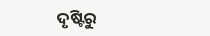ଦୃଷ୍ଟିରୁ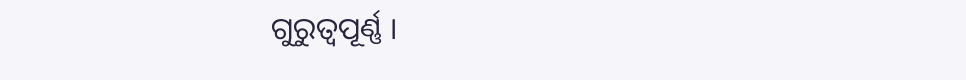ଗୁରୁତ୍ୱପୂର୍ଣ୍ଣ ।